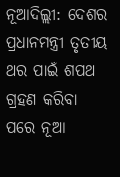ନୂଆଦିଲ୍ଲୀ: ଦେଶର ପ୍ରଧାନମନ୍ତ୍ରୀ ତୃତୀୟ ଥର ପାଇଁ ଶପଥ ଗ୍ରହଣ କରିବା ପରେ ନୂଆ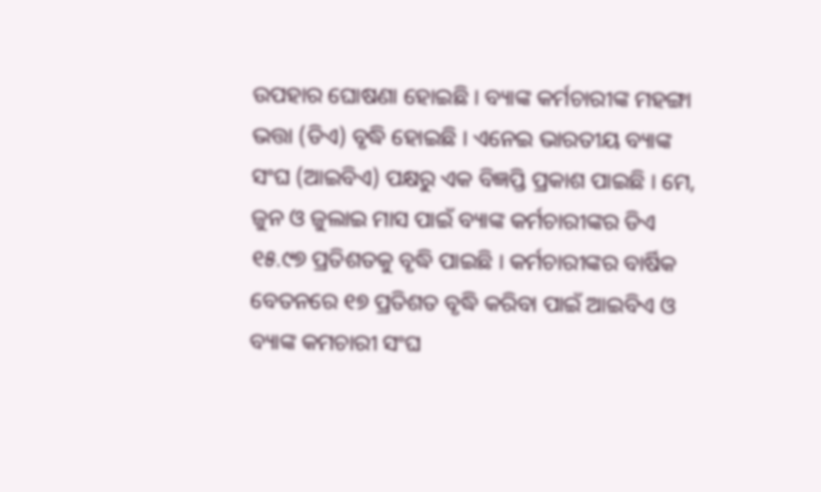ଉପହାର ଘୋଷଣା ହୋଇଛି । ବ୍ୟାଙ୍କ କର୍ମଚାରୀଙ୍କ ମହଙ୍ଗା ଭତ୍ତା (ଡିଏ) ବୃଦ୍ଧି ହୋଇଛି । ଏନେଇ ଭାରତୀୟ ବ୍ୟାଙ୍କ ସଂଘ (ଆଇବିଏ) ପକ୍ଷରୁ ଏକ ବିଜ୍ଞପ୍ତି ପ୍ରକାଶ ପାଇଛି । ମେ, ଜୁନ ଓ ଜୁଲାଇ ମାସ ପାଇଁ ବ୍ୟାଙ୍କ କର୍ମଚାରୀଙ୍କର ଡିଏ ୧୫.୯୭ ପ୍ରତିଶତକୁ ବୃଦ୍ଧି ପାଇଛି । କର୍ମଚାରୀଙ୍କର ବାର୍ଷିକ ବେତନରେ ୧୭ ପ୍ରତିଶତ ବୃଦ୍ଧି କରିବା ପାଇଁ ଆଇବିଏ ଓ ବ୍ୟାଙ୍କ କମଚାରୀ ସଂଘ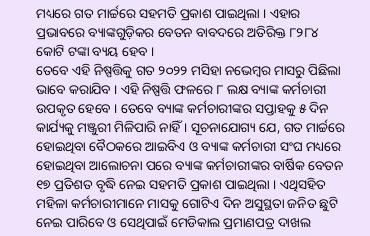ମଧ୍ୟରେ ଗତ ମାର୍ଚ୍ଚରେ ସହମତି ପ୍ରକାଶ ପାଇଥିଲା । ଏହାର ପ୍ରଭାବରେ ବ୍ୟାଙ୍କଗୁଡ଼ିକର ବେତନ ବାବଦରେ ଅତିରିକ୍ତ ୮୨୮୪ କୋଟି ଟଙ୍କା ବ୍ୟୟ ହେବ ।
ତେବେ ଏହି ନିଷ୍ପତ୍ତିକୁ ଗତ ୨୦୨୨ ମସିହା ନଭେମ୍ବର ମାସରୁ ପିଛିଲା ଭାବେ କରାଯିବ । ଏହି ନିଷ୍ପତ୍ତି ଫଳରେ ୮ ଲକ୍ଷ ବ୍ୟାଙ୍କ କର୍ମଚାରୀ ଉପକୃତ ହେବେ । ତେବେ ବ୍ୟାଙ୍କ କର୍ମଚାରୀଙ୍କର ସପ୍ତାହକୁ ୫ ଦିନ କାର୍ଯ୍ୟକୁ ମଞ୍ଜୁରୀ ମିଳିପାରି ନାହିଁ । ସୂଚନାଯୋଗ୍ୟ ଯେ, ଗତ ମାର୍ଚ୍ଚରେ ହୋଇଥିବା ବୈଠକରେ ଆଇବିଏ ଓ ବ୍ୟାଙ୍କ କର୍ମଚାରୀ ସଂଘ ମଧ୍ୟରେ ହୋଇଥିବା ଆଲୋଚନା ପରେ ବ୍ୟାଙ୍କ କର୍ମଚାରୀଙ୍କର ବାର୍ଷିକ ବେତନ ୧୭ ପ୍ରତିଶତ ବୃଦ୍ଧି ନେଇ ସହମତି ପ୍ରକାଶ ପାଇଥିଲା । ଏଥିସହିତ ମହିଳା କର୍ମଚାରୀମାନେ ମାସକୁ ଗୋଟିଏ ଦିନ ଅସୁସ୍ଥତା ଜନିତ ଛୁଟି ନେଇ ପାରିବେ ଓ ସେଥିପାଇଁ ମେଡିକାଲ ପ୍ରମାଣପତ୍ର ଦାଖଲ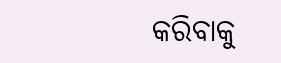କରିବାକୁ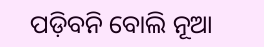ପଡ଼ିବନି ବୋଲି ନୂଆ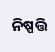ନିଷ୍ପତ୍ତି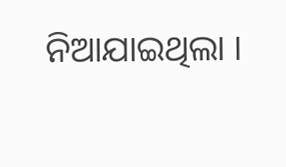ନିଆଯାଇଥିଲା ।